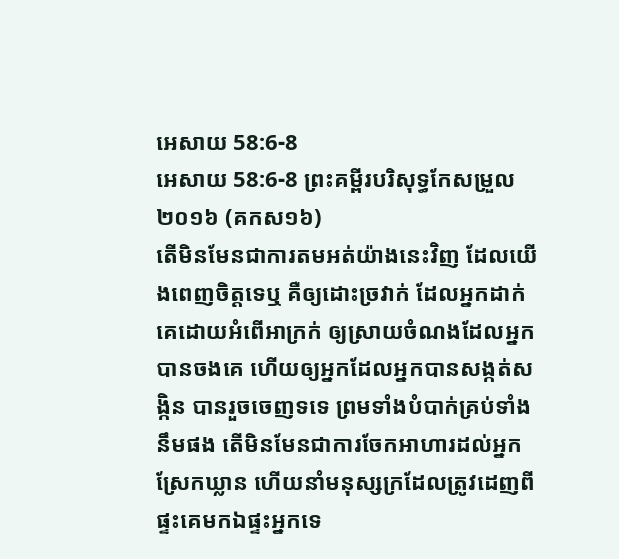អេសាយ 58:6-8
អេសាយ 58:6-8 ព្រះគម្ពីរបរិសុទ្ធកែសម្រួល ២០១៦ (គកស១៦)
តើមិនមែនជាការតមអត់យ៉ាងនេះវិញ ដែលយើងពេញចិត្តទេឬ គឺឲ្យដោះច្រវាក់ ដែលអ្នកដាក់គេដោយអំពើអាក្រក់ ឲ្យស្រាយចំណងដែលអ្នកបានចងគេ ហើយឲ្យអ្នកដែលអ្នកបានសង្កត់សង្កិន បានរួចចេញទទេ ព្រមទាំងបំបាក់គ្រប់ទាំងនឹមផង តើមិនមែនជាការចែកអាហារដល់អ្នកស្រែកឃ្លាន ហើយនាំមនុស្សក្រដែលត្រូវដេញពីផ្ទះគេមកឯផ្ទះអ្នកទេ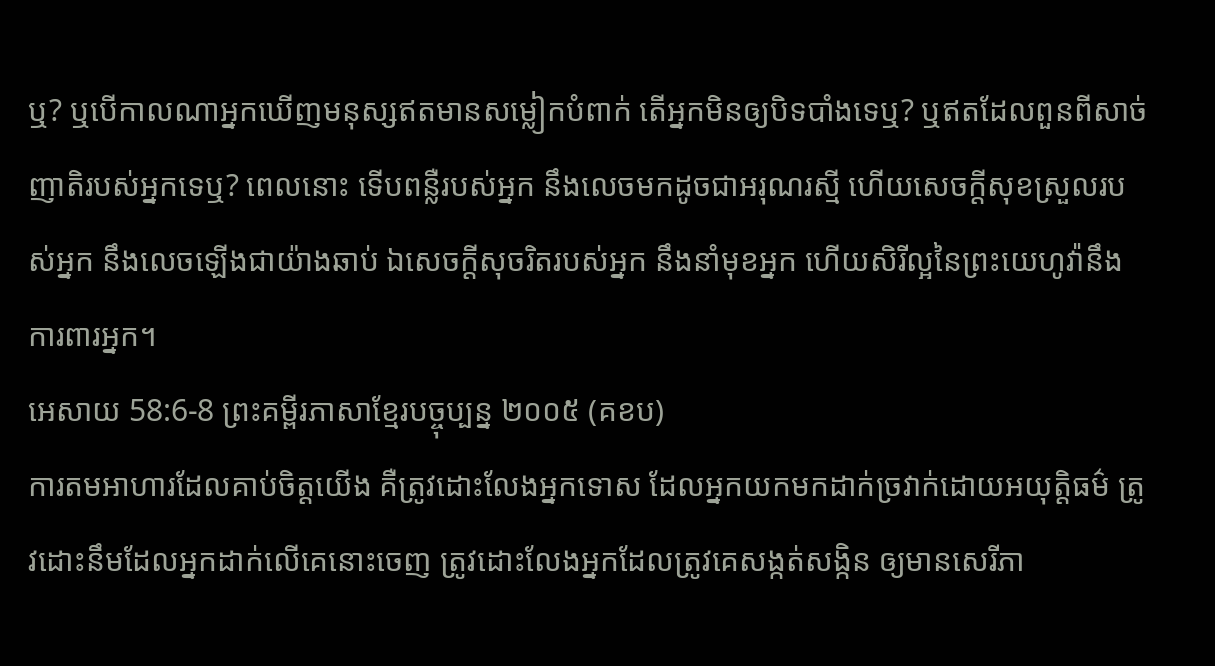ឬ? ឬបើកាលណាអ្នកឃើញមនុស្សឥតមានសម្លៀកបំពាក់ តើអ្នកមិនឲ្យបិទបាំងទេឬ? ឬឥតដែលពួនពីសាច់ញាតិរបស់អ្នកទេឬ? ពេលនោះ ទើបពន្លឺរបស់អ្នក នឹងលេចមកដូចជាអរុណរស្មី ហើយសេចក្ដីសុខស្រួលរបស់អ្នក នឹងលេចឡើងជាយ៉ាងឆាប់ ឯសេចក្ដីសុចរិតរបស់អ្នក នឹងនាំមុខអ្នក ហើយសិរីល្អនៃព្រះយេហូវ៉ានឹងការពារអ្នក។
អេសាយ 58:6-8 ព្រះគម្ពីរភាសាខ្មែរបច្ចុប្បន្ន ២០០៥ (គខប)
ការតមអាហារដែលគាប់ចិត្តយើង គឺត្រូវដោះលែងអ្នកទោស ដែលអ្នកយកមកដាក់ច្រវាក់ដោយអយុត្តិធម៌ ត្រូវដោះនឹមដែលអ្នកដាក់លើគេនោះចេញ ត្រូវដោះលែងអ្នកដែលត្រូវគេសង្កត់សង្កិន ឲ្យមានសេរីភា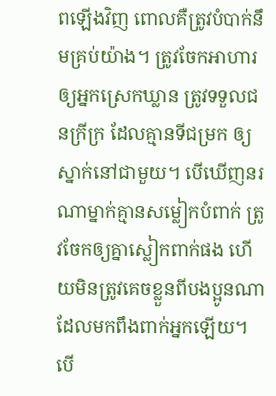ពឡើងវិញ ពោលគឺត្រូវបំបាក់នឹមគ្រប់យ៉ាង។ ត្រូវចែកអាហារឲ្យអ្នកស្រេកឃ្លាន ត្រូវទទួលជនក្រីក្រ ដែលគ្មានទីជម្រក ឲ្យស្នាក់នៅជាមួយ។ បើឃើញនរណាម្នាក់គ្មានសម្លៀកបំពាក់ ត្រូវចែកឲ្យគ្នាស្លៀកពាក់ផង ហើយមិនត្រូវគេចខ្លួនពីបងប្អូនណា ដែលមកពឹងពាក់អ្នកឡើយ។ បើ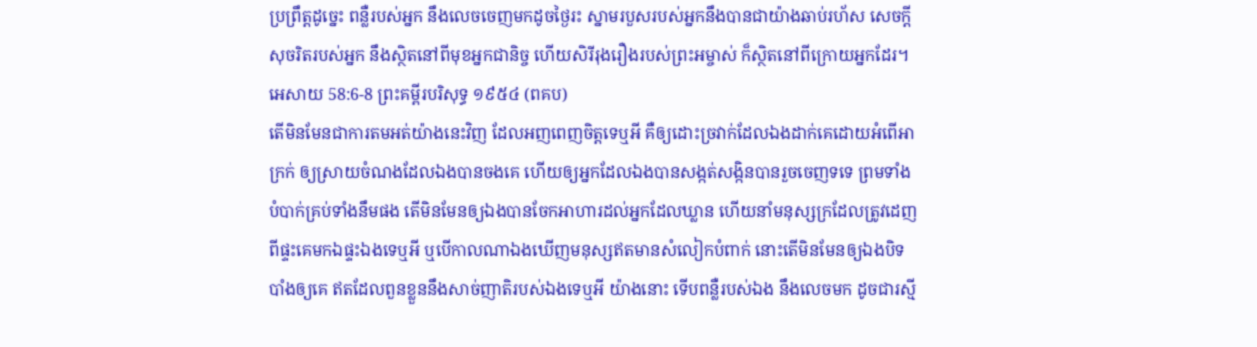ប្រព្រឹត្តដូច្នេះ ពន្លឺរបស់អ្នក នឹងលេចចេញមកដូចថ្ងៃរះ ស្នាមរបួសរបស់អ្នកនឹងបានជាយ៉ាងឆាប់រហ័ស សេចក្ដីសុចរិតរបស់អ្នក នឹងស្ថិតនៅពីមុខអ្នកជានិច្ច ហើយសិរីរុងរឿងរបស់ព្រះអម្ចាស់ ក៏ស្ថិតនៅពីក្រោយអ្នកដែរ។
អេសាយ 58:6-8 ព្រះគម្ពីរបរិសុទ្ធ ១៩៥៤ (ពគប)
តើមិនមែនជាការតមអត់យ៉ាងនេះវិញ ដែលអញពេញចិត្តទេឬអី គឺឲ្យដោះច្រវាក់ដែលឯងដាក់គេដោយអំពើអាក្រក់ ឲ្យស្រាយចំណងដែលឯងបានចងគេ ហើយឲ្យអ្នកដែលឯងបានសង្កត់សង្កិនបានរួចចេញទទេ ព្រមទាំងបំបាក់គ្រប់ទាំងនឹមផង តើមិនមែនឲ្យឯងបានចែកអាហារដល់អ្នកដែលឃ្លាន ហើយនាំមនុស្សក្រដែលត្រូវដេញពីផ្ទះគេមកឯផ្ទះឯងទេឬអី ឬបើកាលណាឯងឃើញមនុស្សឥតមានសំលៀកបំពាក់ នោះតើមិនមែនឲ្យឯងបិទបាំងឲ្យគេ ឥតដែលពួនខ្លួននឹងសាច់ញាតិរបស់ឯងទេឬអី យ៉ាងនោះ ទើបពន្លឺរបស់ឯង នឹងលេចមក ដូចជារស្មី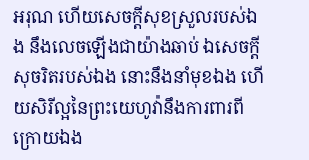អរុណ ហើយសេចក្ដីសុខស្រួលរបស់ឯង នឹងលេចឡើងជាយ៉ាងឆាប់ ឯសេចក្ដីសុចរិតរបស់ឯង នោះនឹងនាំមុខឯង ហើយសិរីល្អនៃព្រះយេហូវ៉ានឹងការពារពីក្រោយឯង